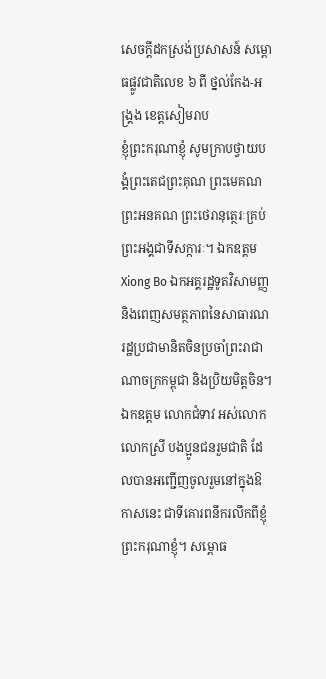សេចក្តីដកស្រង់ប្រសាសន៍ សម្ពោធផ្លូវជាតិលេខ ៦ ពី ថ្នល់កែង-អង្គ្រង ខេត្តសៀមរាប
ខ្ញុំព្រះករុណាខ្ញុំ សូមក្រាបថ្វាយបង្គំព្រះតេជព្រះគុណ ព្រះមេគណ ព្រះអនគណ ព្រះថេរានុត្ថេរៈគ្រប់ព្រះអង្គជាទីសក្ការៈ។ ឯកឧត្តម Xiong Bo ឯកអគ្គរដ្ឋទូតវិសាមញ្ញ និងពេញសមត្ថភាពនៃសាធារណរដ្ឋប្រជាមានិតចិនប្រចាំព្រះរាជាណាចក្រកម្ពុជា និងប្រិយមិត្តចិន។ ឯកឧត្តម លោកជំទាវ អស់លោក លោកស្រី បងប្អូនជនរួមជាតិ ដែលបានអញ្ជើញចូលរួមនៅក្នុងឱកាសនេះ ជាទីគោរពនឹករលឹកពីខ្ញុំព្រះករុណាខ្ញុំ។ សម្ពោធ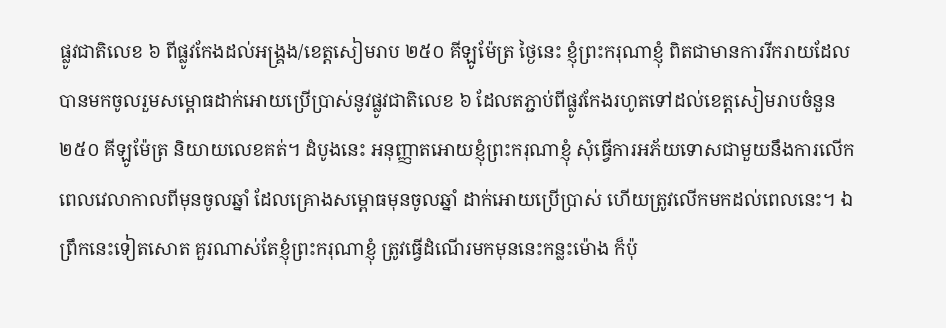ផ្លូវជាតិលេខ ៦ ពីផ្លូវកែងដល់អង្គ្រង/ខេត្តសៀមរាប ២៥០ គីឡូម៉ែត្រ ថ្ងៃនេះ ខ្ញុំព្រះករុណាខ្ញុំ ពិតជាមានការរីករាយដែលបានមកចូលរួមសម្ពោធដាក់អោយប្រើប្រាស់នូវផ្លូវជាតិលេខ ៦ ដែលតភ្ជាប់ពីផ្លូវកែងរហូតទៅដល់ខេត្តសៀមរាបចំនួន ២៥០ គីឡូម៉ែត្រ និយាយលេខគត់។ ដំបូងនេះ អនុញ្ញាតអោយខ្ញុំព្រះករុណាខ្ញុំ សុំធ្វើការអភ័យទោសជាមួយនឹងការលើកពេលវេលាកាលពីមុនចូលឆ្នាំ ដែលគ្រោងសម្ពោធមុនចូលឆ្នាំ ដាក់អោយប្រើប្រាស់ ហើយត្រូវលើកមកដល់ពេលនេះ។ ឯព្រឹកនេះទៀតសោត គួរណាស់តែខ្ញុំព្រះករុណាខ្ញុំ ត្រូវធ្វើដំណើរមកមុននេះកន្លះម៉ោង ក៏ប៉ុ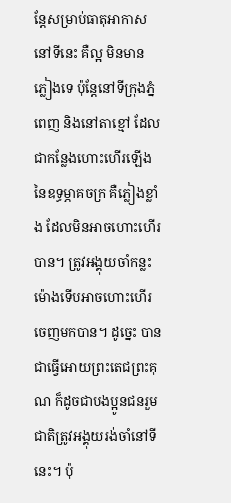ន្តែសម្រាប់ធាតុអាកាសនៅទីនេះ គឺល្អ មិនមានភ្លៀងទេ ប៉ុន្តែនៅទីក្រុងភ្នំពេញ និងនៅតាខ្មៅ ដែលជាកន្លែងហោះហើរឡើងនៃឧទ្ធម្ភាគចក្រ គឺភ្លៀងខ្លាំង ដែលមិនអាចហោះហើរបាន។ ត្រូវអង្គុយចាំកន្លះម៉ោងទើបអាចហោះហើរចេញមកបាន។ ដូច្នេះ បានជាធ្វើអោយព្រះតេជព្រះគុណ ក៏ដូចជាបងប្អូនជនរួមជាតិត្រូវអង្គុយរង់ចាំនៅទីនេះ។ ប៉ុ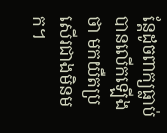ន្តែដូចពាក្យធ្លាប់បានលើកឡើងថា មកយឺតប្រសើរជាងមិនមក។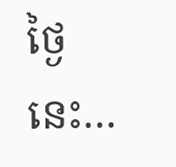ថ្ងៃនេះ…